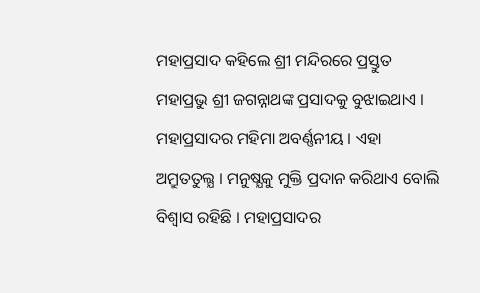ମହାପ୍ରସାଦ କହିଲେ ଶ୍ରୀ ମନ୍ଦିରରେ ପ୍ରସ୍ତୁତ ମହାପ୍ରଭୁ ଶ୍ରୀ ଜଗନ୍ନାଥଙ୍କ ପ୍ରସାଦକୁ ବୁଝାଇଥାଏ । ମହାପ୍ରସାଦର ମହିମା ଅବର୍ଣ୍ଣନୀୟ । ଏହା ଅମ୍ରୁତତୁଲ୍ଯ । ମନୁଷ୍ଯକୁ ମୁକ୍ତି ପ୍ରଦାନ କରିଥାଏ ବୋଲି ବିଶ୍ବାସ ରହିଛି । ମହାପ୍ରସାଦର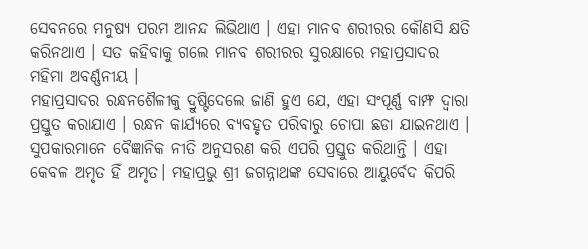ସେବନରେ ମନୁଷ୍ଯ ପରମ ଆନନ୍ଦ ଲିଭିଥାଏ । ଏହା ମାନବ ଶରୀରର କୌଣସି କ୍ଷତି କରିନଥାଏ । ସତ କହିବାକୁ ଗଲେ ମାନବ ଶରୀରର ସୁରକ୍ଷାରେ ମହାପ୍ରସାଦର ମହିମା ଅବର୍ଣ୍ଣନୀୟ ।
ମହାପ୍ରସାଦର ରନ୍ଧନଶୈଳୀକୁ ଦ୍ରୁଷ୍ଟିଦେଲେ ଜାଣି ହୁଏ ଯେ, ଏହା ସଂପୂର୍ଣ୍ଣ ବାମ୍ଫ ଦ୍ବାରା ପ୍ରସ୍ତୁତ କରାଯାଏ । ରନ୍ଧନ କାର୍ଯ୍ଯରେ ବ୍ଯବହୃତ ପରିବାରୁ ଚୋପା ଛଡା ଯାଇନଥାଏ । ସୁପକାରମାନେ ବୈଜ୍ଞାନିକ ନୀତି ଅନୁସରଣ କରି ଏପରି ପ୍ରସ୍ତୁତ କରିଥାନ୍ତି । ଏହା କେବଳ ଅମୃତ ହିଁ ଅମୃତ। ମହାପ୍ରଭୁ ଶ୍ରୀ ଜଗନ୍ନାଥଙ୍କ ସେବାରେ ଆୟୁର୍ବେଦ କିପରି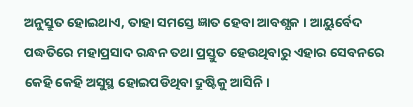ଅନୁସ୍ରୁତ ହୋଇଥାଏ, ତାହା ସମସ୍ତେ ଜ୍ଞାତ ହେବା ଆବଶ୍ଯକ । ଆୟୁର୍ବେଦ ପଦ୍ଧତିରେ ମହାପ୍ରସାଦ ରନ୍ଧନ ତଥା ପ୍ରସ୍ତୁତ ହେଉଥିବାରୁ ଏହାର ସେବନରେ କେହି କେହି ଅସୁସ୍ଥ ହୋଇପଡିଥିବା ଦ୍ରୁଷ୍ଟିକୁ ଆସିନି।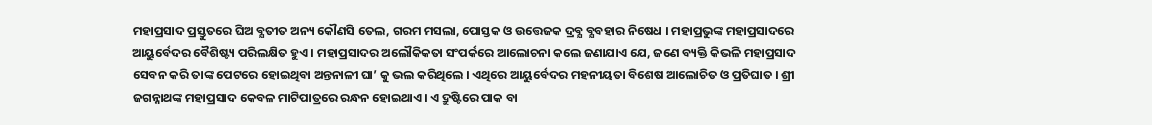ମହାପ୍ରସାଦ ପ୍ରସ୍ତୁତରେ ଘିଅ ବ୍ଯତୀତ ଅନ୍ୟ କୌଣସି ତେଲ, ଗରମ ମସଲା, ପୋସ୍ତକ ଓ ଉତ୍ତେଜକ ଦ୍ରବ୍ଯ ବ୍ଯବହାର ନିଷେଧ । ମହାପ୍ରଭୁଙ୍କ ମହାପ୍ରସାଦରେ ଆୟୁର୍ବେଦର ବୈଶିଷ୍ଟ୍ୟ ପରିଲକ୍ଷିତ ହୁଏ । ମହାପ୍ରସାଦର ଅଲୌକିକତା ସଂପର୍କରେ ଆଲୋଚନା କଲେ ଜଣାଯାଏ ଯେ, ଜଣେ ବ୍ୟକ୍ତି କିଭଳି ମହାପ୍ରସାଦ ସେବନ କରି ତାଙ୍କ ପେଟରେ ହୋଇଥିବା ଅନ୍ତନାଳୀ ଘା’ କୁ ଭଲ କରିଥିଲେ । ଏଥିରେ ଆୟୁର୍ବେଦର ମହନୀୟତା ବିଶେଷ ଆଲୋଚିତ ଓ ପ୍ରତିଘାତ । ଶ୍ରୀ ଜଗନ୍ନାଥଙ୍କ ମହାପ୍ରସାଦ କେବଳ ମାଟିପାତ୍ରରେ ରନ୍ଧନ ହୋଇଥାଏ। ଏ ଦ୍ରୁଷ୍ଟିରେ ପାକ ବା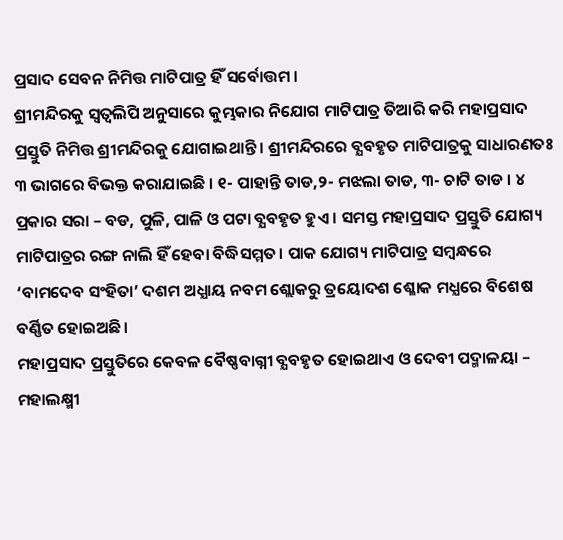ପ୍ରସାଦ ସେବନ ନିମିତ୍ତ ମାଟିପାତ୍ର ହିଁ ସର୍ବୋତ୍ତମ ।
ଶ୍ରୀମନ୍ଦିରକୁ ସ୍ବତ୍ବଲିପି ଅନୁସାରେ କୁମ୍ଭକାର ନିଯୋଗ ମାଟିପାତ୍ର ତିଆରି କରି ମହାପ୍ରସାଦ ପ୍ରସ୍ତୁତି ନିମିତ୍ତ ଶ୍ରୀମନ୍ଦିରକୁ ଯୋଗାଇଥାନ୍ତି । ଶ୍ରୀମନ୍ଦିରରେ ବ୍ଯବହୃତ ମାଟିପାତ୍ରକୁ ସାଧାରଣତଃ ୩ ଭାଗରେ ବିଭକ୍ତ କରାଯାଇଛି । ୧- ପାହାନ୍ତି ତାଡ,୨- ମଝଲା ତାଡ, ୩- ଚାଟି ତାଡ । ୪ ପ୍ରକାର ସରା – ବଡ, ପୁଳି, ପାଳି ଓ ପଟା ବ୍ଯବହୃତ ହୁଏ । ସମସ୍ତ ମହାପ୍ରସାଦ ପ୍ରସ୍ତୁତି ଯୋଗ୍ୟ ମାଟିପାତ୍ରର ରଙ୍ଗ ନାଲି ହିଁ ହେବା ବିଦ୍ଧିସମ୍ମତ। ପାକ ଯୋଗ୍ୟ ମାଟିପାତ୍ର ସମ୍ବନ୍ଧରେ ‘ବାମଦେବ ସଂହିତା’ ଦଶମ ଅଧ୍ଯାୟ ନବମ ଶ୍ଲୋକରୁ ତ୍ରୟୋଦଶ ଶ୍ଳୋକ ମଧ୍ଯରେ ବିଶେଷ ବର୍ଣ୍ଣିତ ହୋଇଅଛି।
ମହାପ୍ରସାଦ ପ୍ରସ୍ତୁତିରେ କେବଳ ବୈଷ୍ଣବାଗ୍ନୀ ବ୍ଯବହୃତ ହୋଇଥାଏ ଓ ଦେବୀ ପଦ୍ମାଳୟା – ମହାଲକ୍ଷ୍ମୀ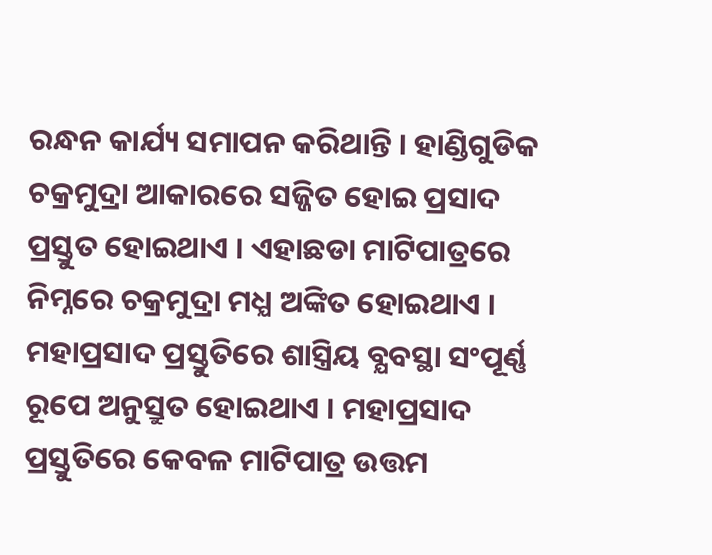ରନ୍ଧନ କାର୍ଯ୍ୟ ସମାପନ କରିଥାନ୍ତି । ହାଣ୍ଡିଗୁଡିକ ଚକ୍ରମୁଦ୍ରା ଆକାରରେ ସଜ୍ଜିତ ହୋଇ ପ୍ରସାଦ ପ୍ରସ୍ତୁତ ହୋଇଥାଏ । ଏହାଛଡା ମାଟିପାତ୍ରରେ ନିମ୍ନରେ ଚକ୍ରମୁଦ୍ରା ମଧ୍ଯ ଅଙ୍କିତ ହୋଇଥାଏ ।
ମହାପ୍ରସାଦ ପ୍ରସ୍ତୁତିରେ ଶାସ୍ତ୍ରିୟ ବ୍ଯବସ୍ଥା ସଂପୂର୍ଣ୍ଣ ରୂପେ ଅନୁସ୍ରୁତ ହୋଇଥାଏ । ମହାପ୍ରସାଦ ପ୍ରସ୍ତୁତିରେ କେବଳ ମାଟିପାତ୍ର ଉତ୍ତମ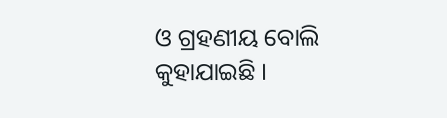ଓ ଗ୍ରହଣୀୟ ବୋଲି କୁହାଯାଇଛି ।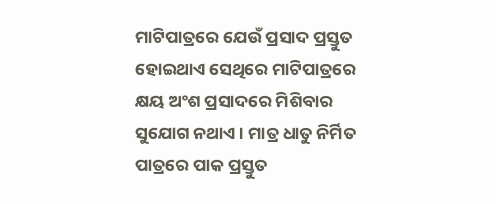ମାଟିପାତ୍ରରେ ଯେଉଁ ପ୍ରସାଦ ପ୍ରସ୍ତୁତ ହୋଇଥାଏ ସେଥିରେ ମାଟିପାତ୍ରରେ କ୍ଷୟ ଅଂଶ ପ୍ରସାଦରେ ମିଶିବାର ସୁଯୋଗ ନଥାଏ । ମାତ୍ର ଧାତୁ ନିର୍ମିତ ପାତ୍ରରେ ପାକ ପ୍ରସ୍ତୁତ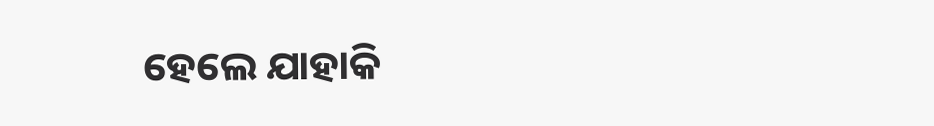ହେଲେ ଯାହାକି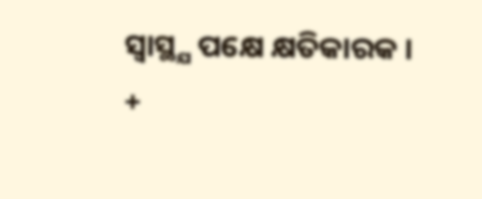ସ୍ବାସ୍ଥ୍ଯ ପକ୍ଷେ କ୍ଷତିକାରକ ।
+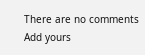There are no comments
Add yours